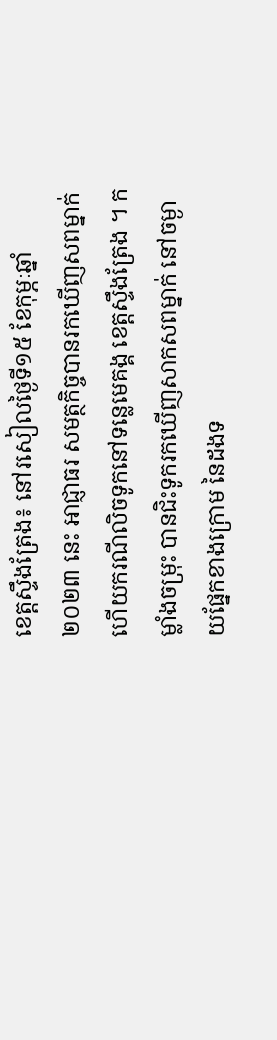ខេត្តស្ទឹងត្រែង៖ នៅរសៀលថ្ងៃទី១៥ ខែកុម្ភៈឆ្នាំ២០២៣ នេះ អាជ្ញាធរ សមត្ថកិច្ចបានរកឃើញសពម្នាក់ហើយករណីលិចទូកនៅទន្លេមេគង្គ ខេត្តស្ទឹងត្រែង ។ កម្លាំងចម្រុះ បានជិះទូករកឃើញសាកសពម្នាក់ នៅចម្ងាយផ្នែកខាងក្រោម នៃដងទ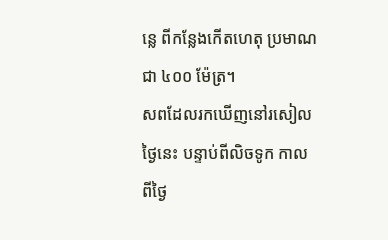ន្លេ ពីកន្លែងកើតហេតុ ប្រមាណជា ៤០០ ម៉ែត្រ។
សពដែលរកឃើញនៅរសៀលថ្ងៃនេះ បន្ទាប់ពីលិចទូក កាលពីថ្ងៃ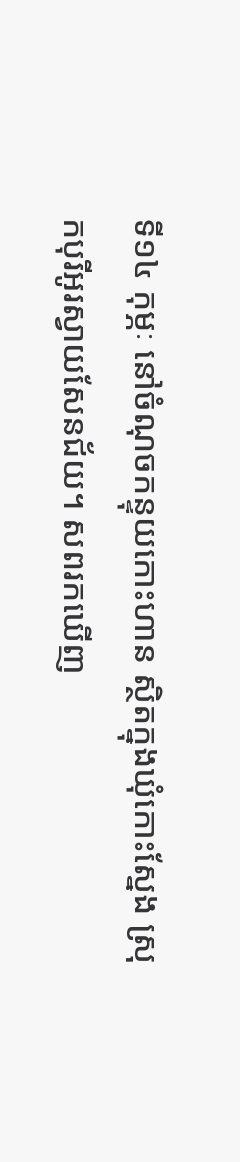ទី១៤ កុម្ភៈ នៅចំណុចកន្ទុយកោះហាន ស្ថិតក្នុងឃុំកោះស្នែង ស្រុកបុរីអូរស្វាយសែនជ័យ។ សពរកឃើញ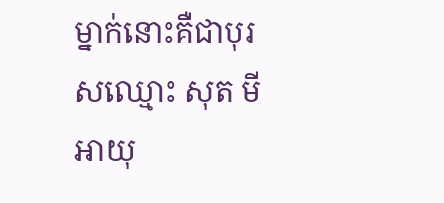ម្នាក់នោះគឺជាបុរសឈ្មោះ សុត មី អាយុ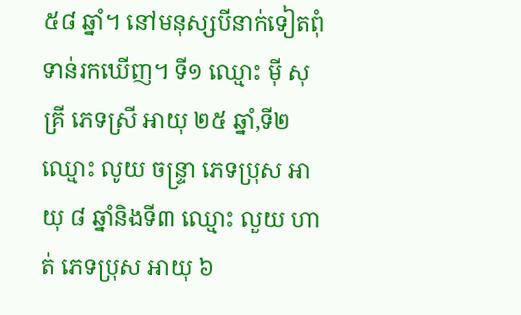៥៨ ឆ្នាំ។ នៅមនុស្សបីនាក់ទៀតពុំទាន់រកឃើញ។ ទី១ ឈ្មោះ ម៉ី សុគ្រី ភេទស្រី អាយុ ២៥ ឆ្នាំ,ទី២ ឈ្មោះ លូយ ចន្ទ្រា ភេទប្រុស អាយុ ៨ ឆ្នាំនិងទី៣ ឈ្មោះ លួយ ហាត់ ភេទប្រុស អាយុ ៦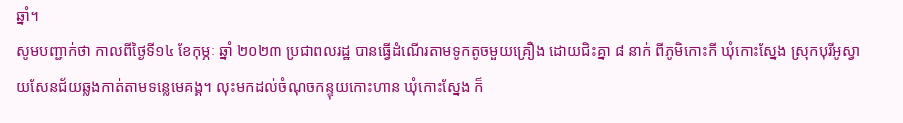ឆ្នាំ។
សូមបញ្ជាក់ថា កាលពីថ្ងៃទី១៤ ខែកុម្ភៈ ឆ្នាំ ២០២៣ ប្រជាពលរដ្ឋ បានធ្វើដំណើរតាមទូកតូចមួយគ្រឿង ដោយជិះគ្នា ៨ នាក់ ពីភូមិកោះកី ឃុំកោះស្នែង ស្រុកបុរីអូស្វាយសែនជ័យឆ្លងកាត់តាមទន្លេមេគង្គ។ លុះមកដល់ចំណុចកន្ទុយកោះហាន ឃុំកោះស្នែង ក៏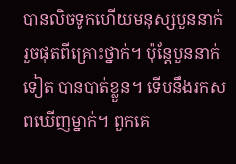បានលិចទូកហើយមនុស្សបួននាក់ រួចផុតពីគ្រោះថ្នាក់។ ប៉ុន្តែបួននាក់ទៀត បានបាត់ខ្លួន។ ទើបនឹងរកសពឃើញម្នាក់។ ពួកគេ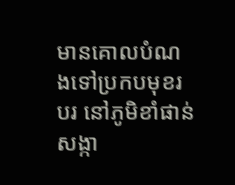មានគោលបំណងទៅប្រកបមុខរបរ នៅភូមិខាំផាន់ សង្កា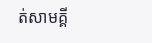ត់សាមគ្គី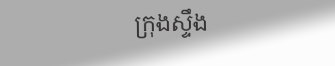ក្រុងស្ទឹង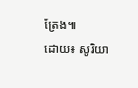ត្រែង៕
ដោយ៖ សូរិយា